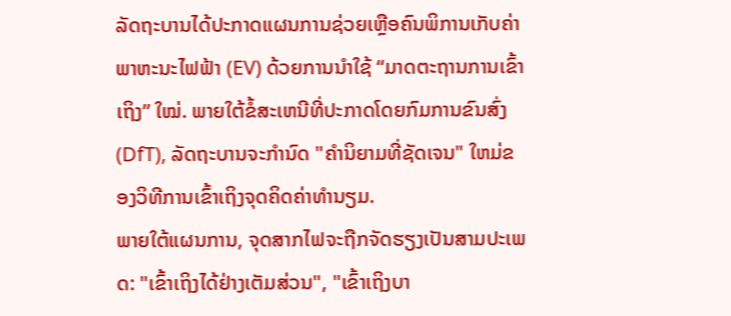ລັດຖະບານໄດ້ປະກາດແຜນການຊ່ວຍເຫຼືອຄົນພິການເກັບຄ່າພາຫະນະໄຟຟ້າ (EV) ດ້ວຍການນຳໃຊ້ “ມາດຕະຖານການເຂົ້າເຖິງ” ໃໝ່. ພາຍໃຕ້ຂໍ້ສະເຫນີທີ່ປະກາດໂດຍກົມການຂົນສົ່ງ (DfT), ລັດຖະບານຈະກໍານົດ "ຄໍານິຍາມທີ່ຊັດເຈນ" ໃຫມ່ຂອງວິທີການເຂົ້າເຖິງຈຸດຄິດຄ່າທໍານຽມ.
ພາຍໃຕ້ແຜນການ, ຈຸດສາກໄຟຈະຖືກຈັດຮຽງເປັນສາມປະເພດ: "ເຂົ້າເຖິງໄດ້ຢ່າງເຕັມສ່ວນ", "ເຂົ້າເຖິງບາ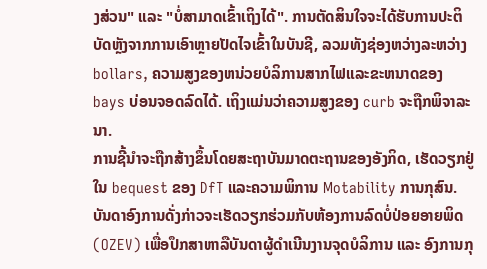ງສ່ວນ" ແລະ "ບໍ່ສາມາດເຂົ້າເຖິງໄດ້". ການຕັດສິນໃຈຈະໄດ້ຮັບການປະຕິບັດຫຼັງຈາກການເອົາຫຼາຍປັດໄຈເຂົ້າໃນບັນຊີ, ລວມທັງຊ່ອງຫວ່າງລະຫວ່າງ bollars, ຄວາມສູງຂອງຫນ່ວຍບໍລິການສາກໄຟແລະຂະຫນາດຂອງ bays ບ່ອນຈອດລົດໄດ້. ເຖິງແມ່ນວ່າຄວາມສູງຂອງ curb ຈະຖືກພິຈາລະນາ.
ການຊີ້ນໍາຈະຖືກສ້າງຂຶ້ນໂດຍສະຖາບັນມາດຕະຖານຂອງອັງກິດ, ເຮັດວຽກຢູ່ໃນ bequest ຂອງ DfT ແລະຄວາມພິການ Motability ການກຸສົນ. ບັນດາອົງການດັ່ງກ່າວຈະເຮັດວຽກຮ່ວມກັບຫ້ອງການລົດບໍ່ປ່ອຍອາຍພິດ (OZEV) ເພື່ອປຶກສາຫາລືບັນດາຜູ້ດຳເນີນງານຈຸດບໍລິການ ແລະ ອົງການກຸ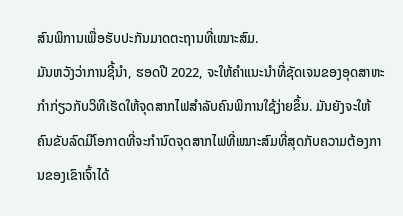ສົນພິການເພື່ອຮັບປະກັນມາດຕະຖານທີ່ເໝາະສົມ.
ມັນຫວັງວ່າການຊີ້ນໍາ, ຮອດປີ 2022, ຈະໃຫ້ຄໍາແນະນໍາທີ່ຊັດເຈນຂອງອຸດສາຫະກໍາກ່ຽວກັບວິທີເຮັດໃຫ້ຈຸດສາກໄຟສໍາລັບຄົນພິການໃຊ້ງ່າຍຂຶ້ນ. ມັນຍັງຈະໃຫ້ຄົນຂັບລົດມີໂອກາດທີ່ຈະກໍານົດຈຸດສາກໄຟທີ່ເໝາະສົມທີ່ສຸດກັບຄວາມຕ້ອງການຂອງເຂົາເຈົ້າໄດ້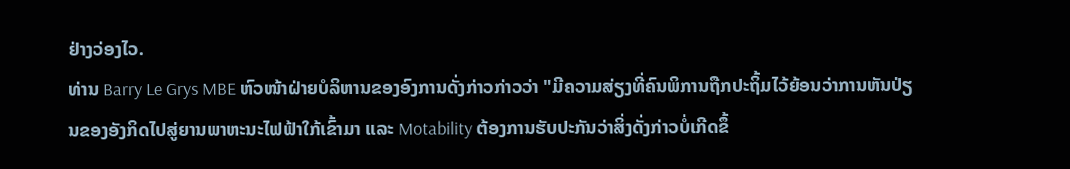ຢ່າງວ່ອງໄວ.
ທ່ານ Barry Le Grys MBE ຫົວໜ້າຝ່າຍບໍລິຫານຂອງອົງການດັ່ງກ່າວກ່າວວ່າ "ມີຄວາມສ່ຽງທີ່ຄົນພິການຖືກປະຖິ້ມໄວ້ຍ້ອນວ່າການຫັນປ່ຽນຂອງອັງກິດໄປສູ່ຍານພາຫະນະໄຟຟ້າໃກ້ເຂົ້າມາ ແລະ Motability ຕ້ອງການຮັບປະກັນວ່າສິ່ງດັ່ງກ່າວບໍ່ເກີດຂຶ້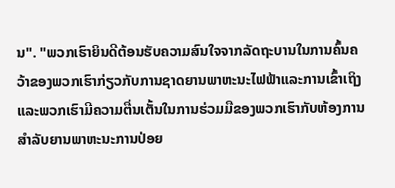ນ". "ພວກເຮົາຍິນດີຕ້ອນຮັບຄວາມສົນໃຈຈາກລັດຖະບານໃນການຄົ້ນຄວ້າຂອງພວກເຮົາກ່ຽວກັບການຊາດຍານພາຫະນະໄຟຟ້າແລະການເຂົ້າເຖິງແລະພວກເຮົາມີຄວາມຕື່ນເຕັ້ນໃນການຮ່ວມມືຂອງພວກເຮົາກັບຫ້ອງການສໍາລັບຍານພາຫະນະການປ່ອຍ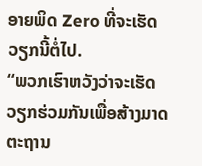ອາຍພິດ Zero ທີ່ຈະເຮັດວຽກນີ້ຕໍ່ໄປ.
“ພວກເຮົາຫວັງວ່າຈະເຮັດວຽກຮ່ວມກັນເພື່ອສ້າງມາດຕະຖານ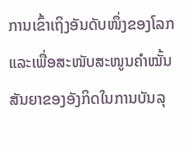ການເຂົ້າເຖິງອັນດັບໜຶ່ງຂອງໂລກ ແລະເພື່ອສະໜັບສະໜູນຄຳໝັ້ນສັນຍາຂອງອັງກິດໃນການບັນລຸ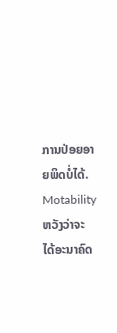ການປ່ອຍອາຍພິດບໍ່ໄດ້. Motability ຫວັງວ່າຈະໄດ້ອະນາຄົດ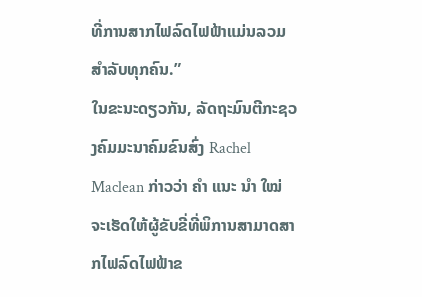ທີ່ການສາກໄຟລົດໄຟຟ້າແມ່ນລວມສໍາລັບທຸກຄົນ.”
ໃນຂະນະດຽວກັນ, ລັດຖະມົນຕີກະຊວງຄົມມະນາຄົມຂົນສົ່ງ Rachel Maclean ກ່າວວ່າ ຄຳ ແນະ ນຳ ໃໝ່ ຈະເຮັດໃຫ້ຜູ້ຂັບຂີ່ທີ່ພິການສາມາດສາກໄຟລົດໄຟຟ້າຂ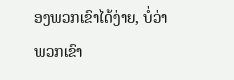ອງພວກເຂົາໄດ້ງ່າຍ, ບໍ່ວ່າພວກເຂົາ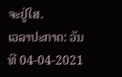ຈະຢູ່ໃສ.
ເວລາປະກາດ: ວັນທີ 04-04-2021